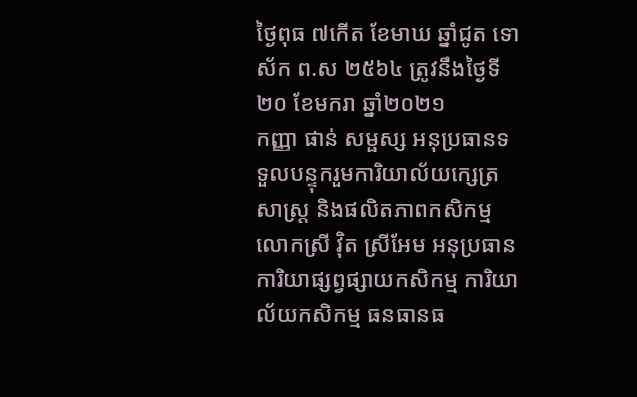ថ្ងៃពុធ ៧កើត ខែមាឃ ឆ្នាំជូត ទោស័ក ព.ស ២៥៦៤ ត្រូវនឹងថ្ងៃទី២០ ខែមករា ឆ្នាំ២០២១
កញ្ញា ផាន់ សម្ផស្ស អនុប្រធានទទួលបន្ទុករួមការិយាល័យក្សេត្រសាស្រ្ត និងផលិតភាពកសិកម្ម លោកស្រី វ៉ិត ស្រីអែម អនុប្រធានការិយាផ្សព្វផ្សាយកសិកម្ម ការិយាល័យកសិកម្ម ធនធានធ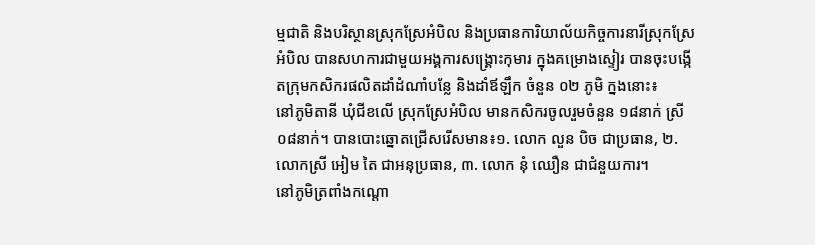ម្មជាតិ និងបរិស្ថានស្រុកស្រែអំបិល និងប្រធានការិយាល័យកិច្ចការនារីស្រុកស្រែអំបិល បានសហការជាមួយអង្គការសង្គ្រោះកុមារ ក្នុងគម្រោងស្ទៀរ បានចុះបង្កើតក្រុមកសិករផលិតដាំដំណាំបន្លែ និងដាំឪឡឹក ចំនួន ០២ ភូមិ ក្នងនោះ៖
នៅភូមិតានី ឃុំជីខលើ ស្រុកស្រែអំបិល មានកសិករចូលរួមចំនួន ១៨នាក់ ស្រី ០៨នាក់។ បានបោះឆ្នោតជ្រើសរើសមាន៖១. លោក លួន បិច ជាប្រធាន, ២. លោកស្រី អៀម តៃ ជាអនុប្រធាន, ៣. លោក នុំ ឈឿន ជាជំនួយការ។
នៅភូមិត្រពាំងកណ្តោ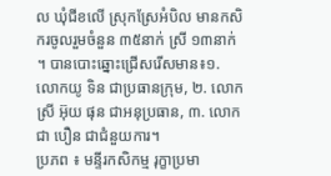ល ឃុំជីខលើ ស្រុកស្រែអំបិល មានកសិករចូលរួមចំនួន ៣៥នាក់ ស្រី ១៣នាក់ ។ បានបោះឆ្នោះជ្រើសរើសមាន៖១. លោកយូ ទិន ជាប្រធានក្រុម, ២. លោកស្រី អ៊ុយ ផុន ជាអនុប្រធាន, ៣. លោក ជា បឿន ជាជំនួយការ។
ប្រភព ៖ មន្ទីរកសិកម្ម រុក្ខាប្រមា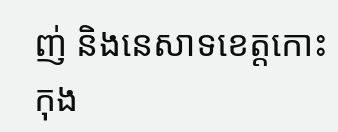ញ់ និងនេសាទខេត្តកោះកុង